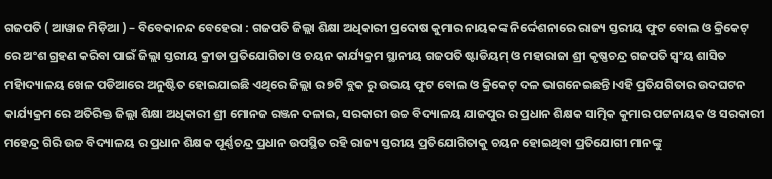ଗଜପତି ( ଆୱାଜ ମିଡ଼ିଆ ) – ବିବେକାନନ୍ଦ ବେହେରା : ଗଜପତି ଜିଲ୍ଲା ଶିକ୍ଷା ଅଧିକାରୀ ପ୍ରଦୋଷ କୁମାର ନାୟକଙ୍କ ନିର୍ଦ୍ଦେଶନାରେ ରାଜ୍ୟ ସ୍ତରୀୟ ଫୁଟ ବୋଲ ଓ କ୍ରିକେଟ୍ ରେ ଅଂଶ ଗ୍ରହଣ କରିବା ପାଇଁ ଜିଲ୍ଲା ସ୍ତରୀୟ କ୍ରୀଡା ପ୍ରତିଯୋଗିତା ଓ ଚୟନ କାର୍ଯ୍ୟକ୍ରମ ସ୍ଥାନୀୟ ଗଜପତି ଷ୍ଟାଡିୟମ୍ ଓ ମହାରାଜା ଶ୍ରୀ କୃଷ୍ଣଚନ୍ଦ୍ର ଗଜପତି ସ୍ଵଂୟ ଶାସିତ ମହାିଦ୍ୟାଳୟ ଖେଳ ପଡିଆରେ ଅନୁଷ୍ଟିତ ହୋଇଯାଇଛି ଏଥିରେ ଜିଲ୍ଲା ର ୭ଟି ବ୍ଲକ ରୁ ଉଭୟ ଫୁଟ ବୋଲ ଓ କ୍ରିକେଟ୍ ଦଳ ଭାଗନେଇଛନ୍ତି।ଏହି ପ୍ରତିଯଗିତାର ଉଦଘଟନ କାର୍ଯ୍ୟକ୍ରମ ରେ ଅତିରିକ୍ତ ଜିଲ୍ଲା ଶିକ୍ଷା ଅଧିକାରୀ ଶ୍ରୀ ମୋନଜ ରଞ୍ଜନ ଦଳାଇ, ସରକାରୀ ଉଚ୍ଚ ବିଦ୍ୟାଳୟ ଯାଜପୁର ର ପ୍ରଧାନ ଶିକ୍ଷକ ସାତ୍ମିକ କୁମାର ପଟ୍ଟନାୟକ ଓ ସରକାରୀ ମହେନ୍ଦ୍ର ଗିରି ଉଚ୍ଚ ବିଦ୍ୟାଳୟ ର ପ୍ରଧାନ ଶିକ୍ଷକ ପୂର୍ଣ୍ଣଚନ୍ଦ୍ର ପ୍ରଧାନ ଉପସ୍ଥିତ ରହି ରାଜ୍ୟ ସ୍ତରୀୟ ପ୍ରତିଯୋଗିତାକୁ ଚୟନ ହୋଇଥିବା ପ୍ରତିଯୋଗୀ ମାନଙ୍କୁ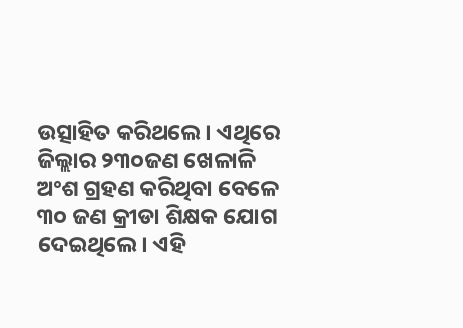ଉତ୍ସାହିତ କରିଥଲେ। ଏଥିରେ ଜିଲ୍ଲାର ୨୩୦ଜଣ ଖେଳାଳି ଅଂଶ ଗ୍ରହଣ କରିଥିବା ବେଳେ ୩୦ ଜଣ କ୍ରୀଡା ଶିକ୍ଷକ ଯୋଗ ଦେଇଥିଲେ। ଏହି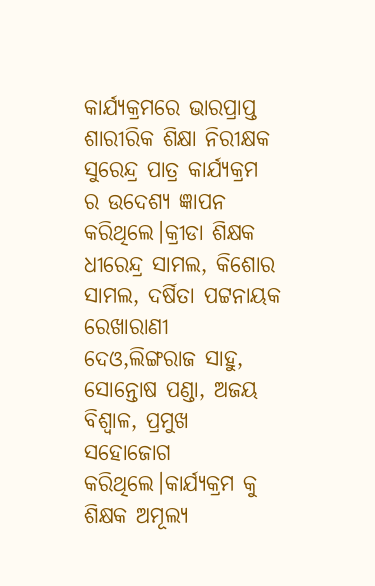କାର୍ଯ୍ୟକ୍ରମରେ ଭାରପ୍ରାପ୍ତ ଶାରୀରିକ ଶିକ୍ଷା ନିରୀକ୍ଷକ ସୁରେନ୍ଦ୍ର ପାତ୍ର କାର୍ଯ୍ୟକ୍ରମ ର ଉଦେଶ୍ୟ ଜ୍ଞାପନ କରିଥିଲେ।କ୍ରୀଡା ଶିକ୍ଷକ ଧୀରେନ୍ଦ୍ର ସାମଲ, କିଶୋର ସାମଲ, ଦର୍ଷିତା ପଟ୍ଟନାୟକ ରେଖାରାଣୀ ଦେଓ,ଲିଙ୍ଗରାଜ ସାହୁ, ସୋନ୍ତୋଷ ପଣ୍ଡା, ଅଜୟ ବିଶ୍ବାଳ, ପ୍ରମୁଖ ସହୋଜୋଗ କରିଥିଲେ।କାର୍ଯ୍ୟକ୍ରମ କୁ ଶିକ୍ଷକ ଅମୂଲ୍ୟ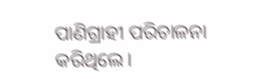ପାଣିଗ୍ରାହୀ ପରିଚାଳନା କରିଥିଲେ।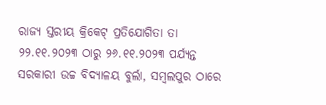ରାଜ୍ୟ ସ୍ତରୀୟ କ୍ରିକେଟ୍ ପ୍ରତିଯୋଗିତା ତା ୨୨.୧୧.୨୦୨୩ ଠାରୁ ୨୬.୧୧.୨୦୨୩ ପର୍ଯ୍ୟନ୍ତ ସରକାରୀ ଉଚ୍ଚ ବିଦ୍ୟାଳୟ ବୁର୍ଲା, ସମ୍ବଲପୁର ଠାରେ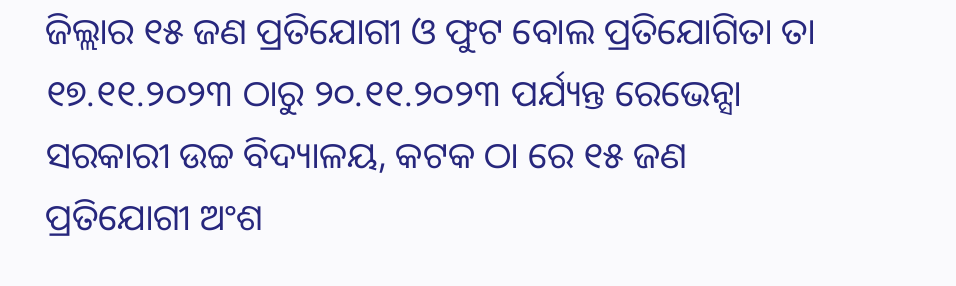ଜିଲ୍ଲାର ୧୫ ଜଣ ପ୍ରତିଯୋଗୀ ଓ ଫୁଟ ବୋଲ ପ୍ରତିଯୋଗିତା ତା ୧୭.୧୧.୨୦୨୩ ଠାରୁ ୨୦.୧୧.୨୦୨୩ ପର୍ଯ୍ୟନ୍ତ ରେଭେନ୍ସା ସରକାରୀ ଉଚ୍ଚ ବିଦ୍ୟାଳୟ, କଟକ ଠା ରେ ୧୫ ଜଣ ପ୍ରତିଯୋଗୀ ଅଂଶ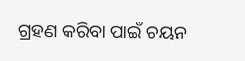ଗ୍ରହଣ କରିବା ପାଇଁ ଚୟନ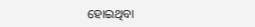ହୋଇଥିବା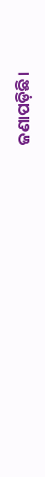ଜଣାପଡ଼ିଛି।